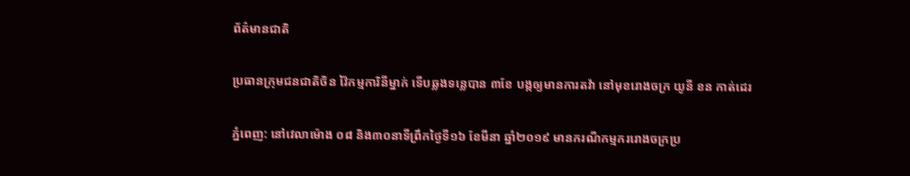ព័ត៌មានជាតិ

ប្រធានក្រុមជនជាតិចិន វ៉ៃកម្មការិនីម្នាក់ ទើបឆ្លងទន្លេបាន ៣ខែ បង្កឲ្យមានការតវ៉ា នៅមុខរោងចក្រ យូនី ខន កាត់ដេរ

ភ្នំពេញ: នៅវេលាម៉ោង ០៨ និង៣០នាទីព្រឹកថ្ងៃទី១៦ ខែមីនា ឆ្នាំ២០១៩ មានករណីកម្មកររោងចក្រប្រ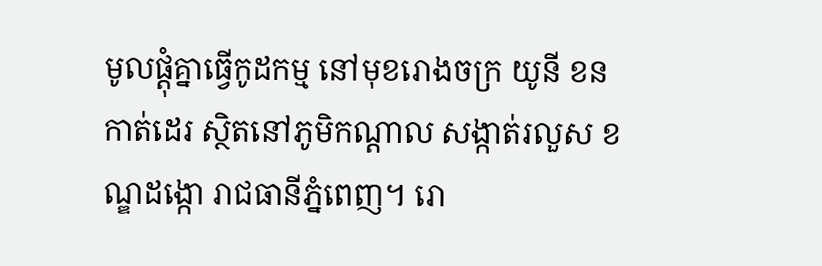មូលផ្ដុំគ្នាធ្វើកូដកម្ម នៅមុខរោងចក្រ យូនី ខន កាត់ដេរ ស្ថិតនៅភូមិកណ្តាល សង្កាត់រលួស ខណ្ឌដង្កោ រាជធានីភ្នំពេញ។ រោ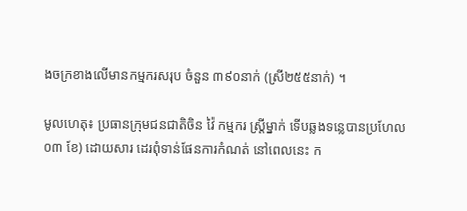ងចក្រខាងលើមានកម្មករសរុប ចំនួន ៣៩០នាក់ (ស្រី២៥៥នាក់) ។

មូលហេតុ៖ ប្រធានក្រុមជនជាតិចិន វ៉ៃ កម្មករ ស្ត្រីម្នាក់ ទើបឆ្លងទន្លេបានប្រហែល០៣ ខែ) ដោយសារ ដេរពុំទាន់ផែនការកំណត់ នៅពេលនេះ ក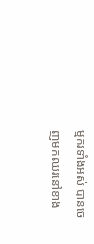ម្មករទាំងអស់ បានចេញមកឈរនៅខាង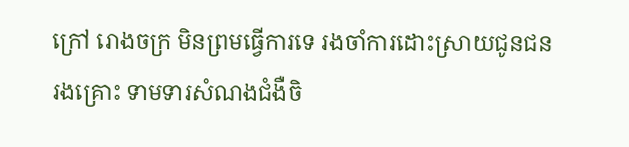ក្រៅ រោងចក្រ មិនព្រមធ្វើការទេ រងចាំការដោះស្រាយជូនជនរងគ្រោះ ទាមទារសំណងជំងឺចិ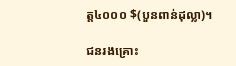ត្ត៤០០០ $(បួនពាន់ដុល្លា)។

ជនរងគ្រោះ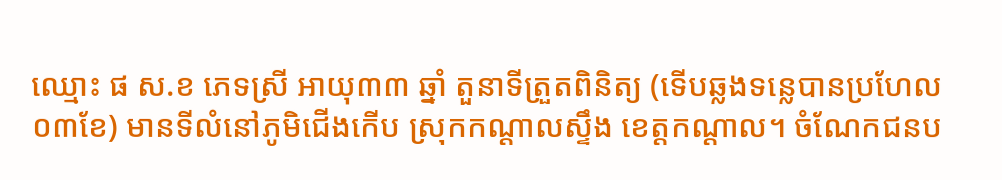ឈ្មោះ ផ ស.ខ ភេទស្រី អាយុ៣៣ ឆ្នាំ តួនាទីត្រួតពិនិត្យ (ទើបឆ្លងទន្លេបានប្រហែល០៣ខែ) មានទីលំនៅភូមិជើងកើប ស្រុកកណ្តាលស្ទឹង ខេត្តកណ្តាល។ ចំណែកជនប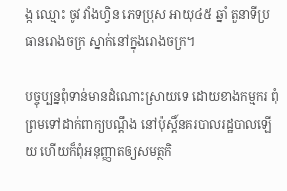ង្ក ឈ្មោះ ចូវ វាំងហ្វិន ភេទប្រុស អាយុ៤៥ ឆ្នាំ តួនាទីប្រធានរោងចក្រ ស្នាក់នៅក្នុងរោងចក្រ។

បច្ចុប្បន្នពុំទាន់មានដំណោះស្រាយទេ ដោយខាងកម្មករ ពុំព្រមទៅដាក់ពាក្យបណ្ដឹង នៅប៉ុស្តិ៍នគរបាលរដ្ឋបាលឡើយ ហើយក៏ពុំអនុញ្ញាតឲ្យសមត្ថកិ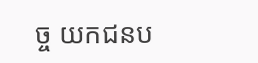ច្ច យកជនប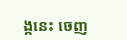ង្កនេះ ចេញ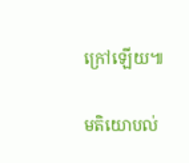ក្រៅឡើយ៕

មតិយោបល់